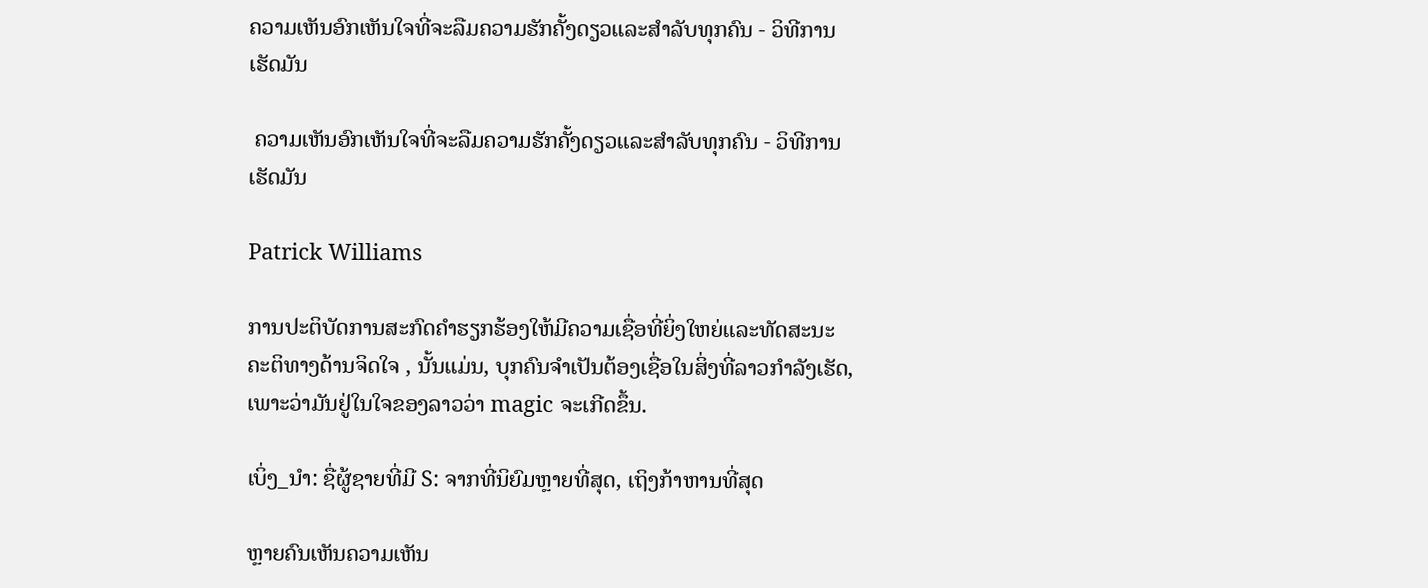ຄວາມເຫັນອົກເຫັນໃຈທີ່ຈະລືມຄວາມຮັກຄັ້ງດຽວແລະສໍາລັບທຸກຄົນ - ວິທີການເຮັດມັນ

 ຄວາມເຫັນອົກເຫັນໃຈທີ່ຈະລືມຄວາມຮັກຄັ້ງດຽວແລະສໍາລັບທຸກຄົນ - ວິທີການເຮັດມັນ

Patrick Williams

ການປະຕິບັດການສະກົດຄໍາຮຽກຮ້ອງໃຫ້ມີຄວາມເຊື່ອທີ່ຍິ່ງໃຫຍ່ແລະທັດສະນະຄະຕິທາງດ້ານຈິດໃຈ , ນັ້ນແມ່ນ, ບຸກຄົນຈໍາເປັນຕ້ອງເຊື່ອໃນສິ່ງທີ່ລາວກໍາລັງເຮັດ, ເພາະວ່າມັນຢູ່ໃນໃຈຂອງລາວວ່າ magic ຈະເກີດຂຶ້ນ.

ເບິ່ງ_ນຳ: ຊື່ຜູ້ຊາຍທີ່ມີ S: ຈາກທີ່ນິຍົມຫຼາຍທີ່ສຸດ, ເຖິງກ້າຫານທີ່ສຸດ

ຫຼາຍຄົນເຫັນຄວາມເຫັນ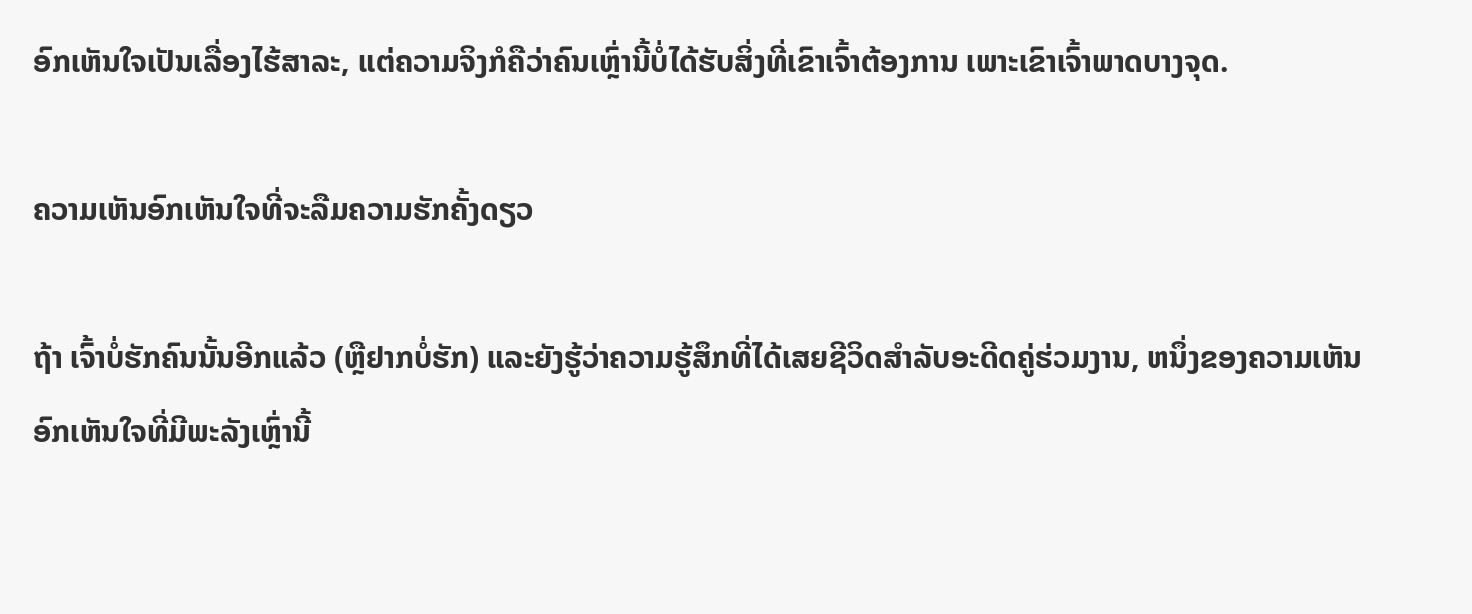ອົກເຫັນໃຈເປັນເລື່ອງໄຮ້ສາລະ, ແຕ່ຄວາມຈິງກໍຄືວ່າຄົນເຫຼົ່ານີ້ບໍ່ໄດ້ຮັບສິ່ງທີ່ເຂົາເຈົ້າຕ້ອງການ ເພາະເຂົາເຈົ້າພາດບາງຈຸດ.

ຄວາມເຫັນອົກເຫັນໃຈທີ່ຈະລືມຄວາມຮັກຄັ້ງດຽວ

ຖ້າ ເຈົ້າບໍ່ຮັກຄົນນັ້ນອີກແລ້ວ (ຫຼືຢາກບໍ່ຮັກ) ແລະຍັງຮູ້ວ່າຄວາມຮູ້ສຶກທີ່ໄດ້ເສຍຊີວິດສໍາລັບອະດີດຄູ່ຮ່ວມງານ, ຫນຶ່ງຂອງຄວາມເຫັນອົກເຫັນໃຈທີ່ມີພະລັງເຫຼົ່ານີ້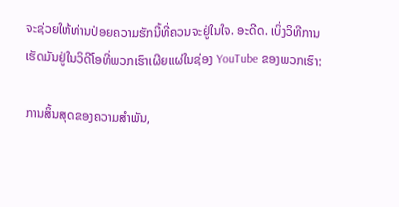ຈະຊ່ວຍໃຫ້ທ່ານປ່ອຍຄວາມຮັກນີ້ທີ່ຄວນຈະຢູ່ໃນໃຈ. ອະດີດ. ເບິ່ງວິທີການເຮັດມັນຢູ່ໃນວິດີໂອທີ່ພວກເຮົາເຜີຍແຜ່ໃນຊ່ອງ YouTube ຂອງພວກເຮົາ:

ການສິ້ນສຸດຂອງຄວາມສໍາພັນ,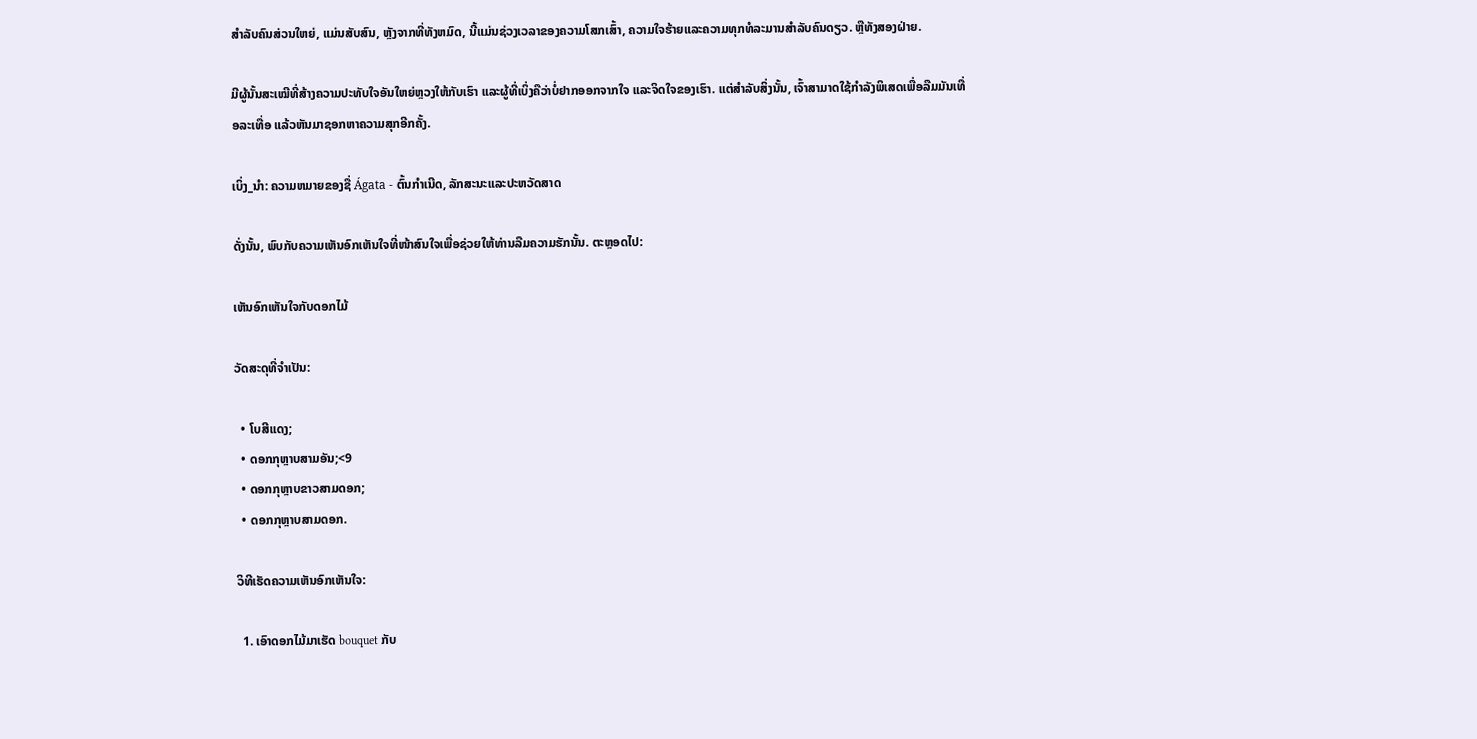ສໍາລັບຄົນສ່ວນໃຫຍ່, ແມ່ນສັບສົນ, ຫຼັງຈາກທີ່ທັງຫມົດ, ນີ້ແມ່ນຊ່ວງເວລາຂອງຄວາມໂສກເສົ້າ, ຄວາມໃຈຮ້າຍແລະຄວາມທຸກທໍລະມານສໍາລັບຄົນດຽວ. ຫຼືທັງສອງຝ່າຍ.

ມີຜູ້ນັ້ນສະເໝີທີ່ສ້າງຄວາມປະທັບໃຈອັນໃຫຍ່ຫຼວງໃຫ້ກັບເຮົາ ແລະຜູ້ທີ່ເບິ່ງຄືວ່າບໍ່ຢາກອອກຈາກໃຈ ແລະຈິດໃຈຂອງເຮົາ. ແຕ່ສຳລັບສິ່ງນັ້ນ, ເຈົ້າສາມາດໃຊ້ກຳລັງພິເສດເພື່ອລືມມັນເທື່ອລະເທື່ອ ແລ້ວຫັນມາຊອກຫາຄວາມສຸກອີກຄັ້ງ.

ເບິ່ງ_ນຳ: ຄວາມຫມາຍຂອງຊື່ Ágata - ຕົ້ນກໍາເນີດ, ລັກສະນະແລະປະຫວັດສາດ

ດັ່ງນັ້ນ, ພົບກັບຄວາມເຫັນອົກເຫັນໃຈທີ່ໜ້າສົນໃຈເພື່ອຊ່ວຍໃຫ້ທ່ານລືມຄວາມຮັກນັ້ນ. ຕະຫຼອດໄປ:

ເຫັນອົກເຫັນໃຈກັບດອກໄມ້

ວັດສະດຸທີ່ຈຳເປັນ:

  • ໂບສີແດງ;
  • ດອກກຸຫຼາບສາມອັນ;<9
  • ດອກກຸຫຼາບຂາວສາມດອກ;
  • ດອກກຸຫຼາບສາມດອກ.

ວິທີເຮັດຄວາມເຫັນອົກເຫັນໃຈ:

  1. ເອົາດອກໄມ້ມາເຮັດ bouquet ກັບ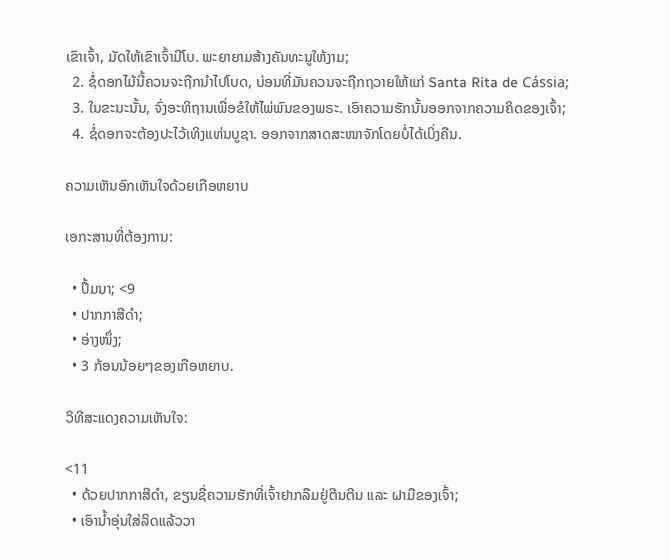ເຂົາເຈົ້າ, ມັດໃຫ້ເຂົາເຈົ້າມີໂບ. ພະຍາຍາມສ້າງຄັນທະນູໃຫ້ງາມ;
  2. ຊໍ່ດອກໄມ້ນີ້ຄວນຈະຖືກນໍາໄປໂບດ, ບ່ອນທີ່ມັນຄວນຈະຖືກຖວາຍໃຫ້ແກ່ Santa Rita de Cássia;
  3. ໃນຂະນະນັ້ນ, ຈົ່ງອະທິຖານເພື່ອຂໍໃຫ້ໄພ່ພົນຂອງພຣະ. ເອົາຄວາມຮັກນັ້ນອອກຈາກຄວາມຄິດຂອງເຈົ້າ;
  4. ຊໍ່ດອກຈະຕ້ອງປະໄວ້ເທິງແທ່ນບູຊາ. ອອກຈາກສາດສະໜາຈັກໂດຍບໍ່ໄດ້ເບິ່ງຄືນ.

ຄວາມເຫັນອົກເຫັນໃຈດ້ວຍເກືອຫຍາບ

ເອກະສານທີ່ຕ້ອງການ:

  • ປຶ້ມນາ; <9
  • ປາກກາສີດຳ;
  • ອ່າງໜຶ່ງ;
  • 3 ກ້ອນນ້ອຍໆຂອງເກືອຫຍາບ.

ວິທີສະແດງຄວາມເຫັນໃຈ:

<11
  • ດ້ວຍປາກກາສີດຳ, ຂຽນຊື່ຄວາມຮັກທີ່ເຈົ້າຢາກລືມຢູ່ຕີນຕີນ ແລະ ຝາມືຂອງເຈົ້າ;
  • ເອົານ້ຳອຸ່ນໃສ່ລິດແລ້ວວາ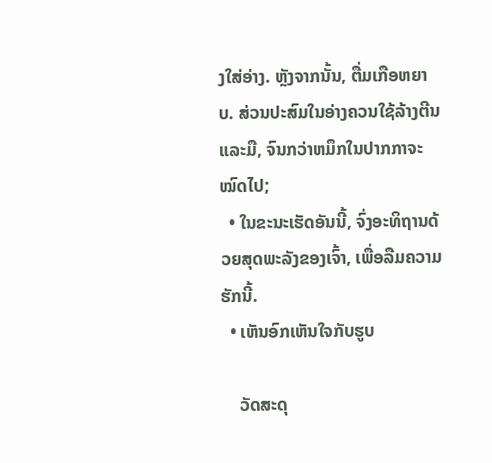ງໃສ່ອ່າງ. ຫຼັງຈາກນັ້ນ, ຕື່ມເກືອຫຍາບ. ສ່ວນປະສົມໃນອ່າງຄວນໃຊ້ລ້າງຕີນ ແລະມື, ຈົນກວ່າຫມຶກໃນປາກກາຈະໝົດໄປ;
  • ໃນຂະນະເຮັດອັນນີ້, ຈົ່ງອະທິຖານດ້ວຍສຸດພະລັງຂອງເຈົ້າ, ເພື່ອລືມຄວາມຮັກນີ້.
  • ເຫັນອົກເຫັນໃຈກັບຮູບ

    ວັດສະດຸ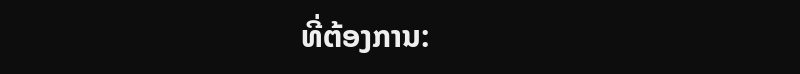ທີ່ຕ້ອງການ: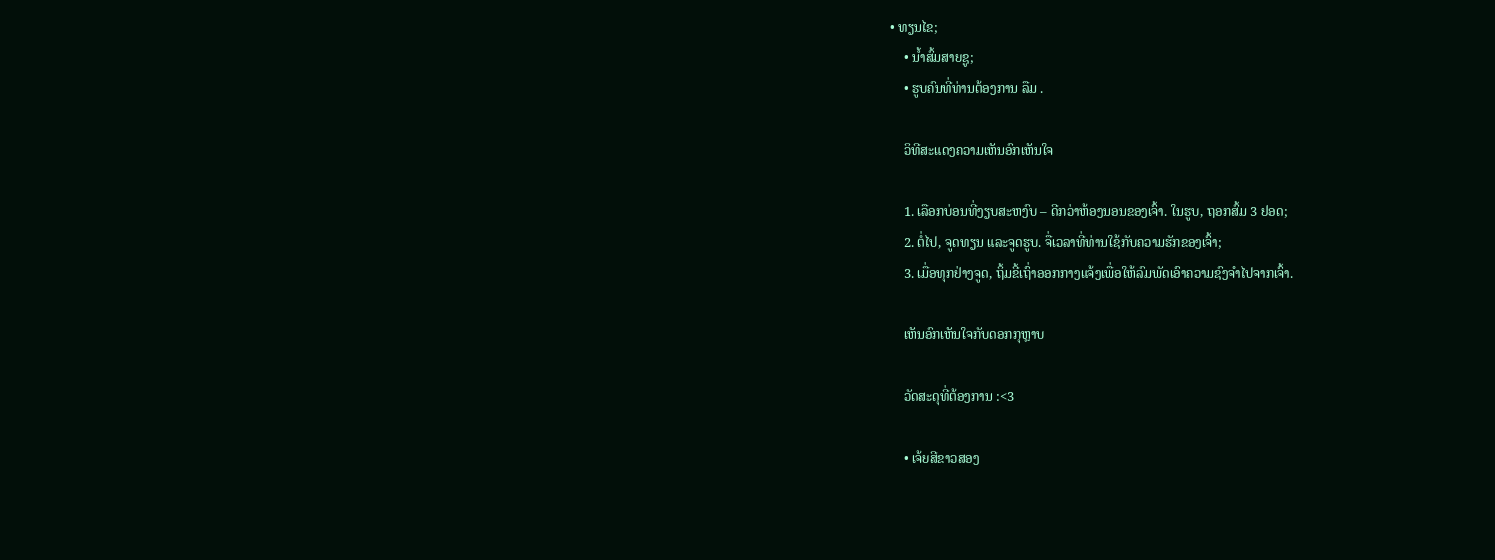• ທຽນໄຂ;
    • ນໍ້າສົ້ມສາຍຊູ;
    • ຮູບຄົນທີ່ທ່ານຕ້ອງການ ລືມ .

    ວິທີສະແດງຄວາມເຫັນອົກເຫັນໃຈ

    1. ເລືອກບ່ອນທີ່ງຽບສະຫງົບ – ດີກວ່າຫ້ອງນອນຂອງເຈົ້າ. ໃນຮູບ, ຖອກສົ້ມ 3 ຢອດ;
    2. ຕໍ່ໄປ, ຈູດທຽນ ແລະຈູດຮູບ. ຈື່ເວລາທີ່ທ່ານໃຊ້ກັບຄວາມຮັກຂອງເຈົ້າ;
    3. ເມື່ອທຸກຢ່າງຈູດ, ຖິ້ມຂີ້ເຖົ່າອອກກາງແຈ້ງເພື່ອໃຫ້ລົມພັດເອົາຄວາມຊົງຈຳໄປຈາກເຈົ້າ.

    ເຫັນອົກເຫັນໃຈກັບດອກກຸຫຼາບ

    ວັດສະດຸທີ່ຕ້ອງການ :<3

    • ເຈ້ຍສີຂາວສອງ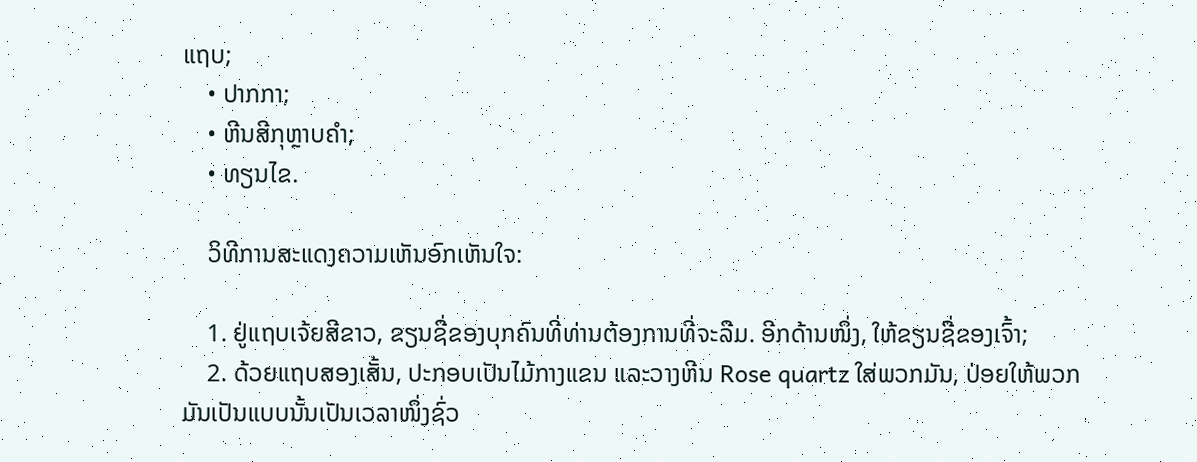ແຖບ;
    • ປາກກາ;
    • ຫີນສີກຸຫຼາບຄຳ;
    • ທຽນໄຂ.

    ວິທີການສະແດງຄວາມເຫັນອົກເຫັນໃຈ:

    1. ຢູ່ແຖບເຈ້ຍສີຂາວ, ຂຽນຊື່ຂອງບຸກຄົນທີ່ທ່ານຕ້ອງການທີ່ຈະລືມ. ອີກດ້ານໜຶ່ງ, ໃຫ້ຂຽນຊື່ຂອງເຈົ້າ;
    2. ດ້ວຍແຖບສອງເສັ້ນ, ປະກອບເປັນໄມ້ກາງແຂນ ແລະວາງຫີນ Rose quartz ໃສ່ພວກມັນ, ປ່ອຍໃຫ້ພວກມັນເປັນແບບນັ້ນເປັນເວລາໜຶ່ງຊົ່ວ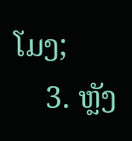ໂມງ;
    3. ຫຼັງ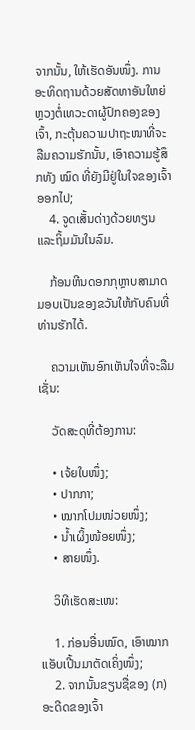ຈາກນັ້ນ, ໃຫ້ເຮັດອັນໜຶ່ງ. ການອະທິດຖານດ້ວຍສັດທາອັນໃຫຍ່ຫຼວງຕໍ່ເທວະດາຜູ້ປົກຄອງຂອງເຈົ້າ, ກະຕຸ້ນຄວາມປາຖະໜາທີ່ຈະລືມຄວາມຮັກນັ້ນ, ເອົາຄວາມຮູ້ສຶກທັງ ໝົດ ທີ່ຍັງມີຢູ່ໃນໃຈຂອງເຈົ້າອອກໄປ;
    4. ຈູດເສັ້ນດ່າງດ້ວຍທຽນແລະຖິ້ມມັນໃນລົມ.

    ກ້ອນຫີນດອກກຸຫຼາບສາມາດມອບເປັນຂອງຂວັນໃຫ້ກັບຄົນທີ່ທ່ານຮັກໄດ້.

    ຄວາມເຫັນອົກເຫັນໃຈທີ່ຈະລືມເຊັ່ນ:

    ວັດສະດຸທີ່ຕ້ອງການ:

    • ເຈ້ຍໃບໜຶ່ງ;
    • ປາກກາ;
    • ໝາກໂປມໜ່ວຍໜຶ່ງ;
    • ນ້ຳເຜິ້ງໜ້ອຍໜຶ່ງ;
    • ສາຍໜຶ່ງ.

    ວິທີເຮັດສະເໜ:

    1. ກ່ອນອື່ນໝົດ, ເອົາໝາກແອັບເປີ້ນມາຕັດເຄິ່ງໜຶ່ງ;
    2. ຈາກນັ້ນຂຽນຊື່ຂອງ (ກ) ອະດີດຂອງເຈົ້າ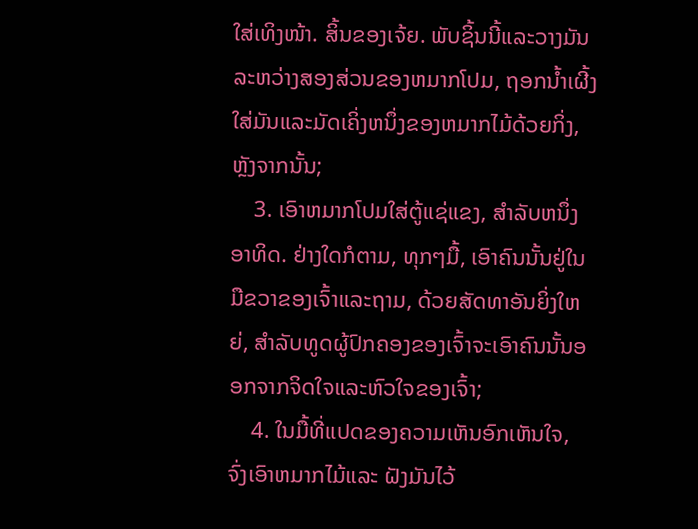ໃສ່ເທິງໜ້າ. ສິ້ນຂອງເຈ້ຍ. ພັບຊິ້ນນີ້ແລະວາງມັນລະຫວ່າງສອງສ່ວນຂອງຫມາກໂປມ, ຖອກນ້ຳເຜີ້ງໃສ່ມັນແລະມັດເຄິ່ງຫນຶ່ງຂອງຫມາກໄມ້ດ້ວຍກິ່ງ, ຫຼັງຈາກນັ້ນ;
    3. ເອົາຫມາກໂປມໃສ່ຕູ້ແຊ່ແຂງ, ສໍາລັບຫນຶ່ງອາທິດ. ຢ່າງໃດກໍຕາມ, ທຸກໆມື້, ເອົາຄົນນັ້ນຢູ່ໃນມືຂວາຂອງເຈົ້າແລະຖາມ, ດ້ວຍສັດທາອັນຍິ່ງໃຫຍ່, ສໍາລັບທູດຜູ້ປົກຄອງຂອງເຈົ້າຈະເອົາຄົນນັ້ນອອກຈາກຈິດໃຈແລະຫົວໃຈຂອງເຈົ້າ;
    4. ໃນມື້ທີ່ແປດຂອງຄວາມເຫັນອົກເຫັນໃຈ, ຈົ່ງເອົາຫມາກໄມ້ແລະ ຝັງມັນໄວ້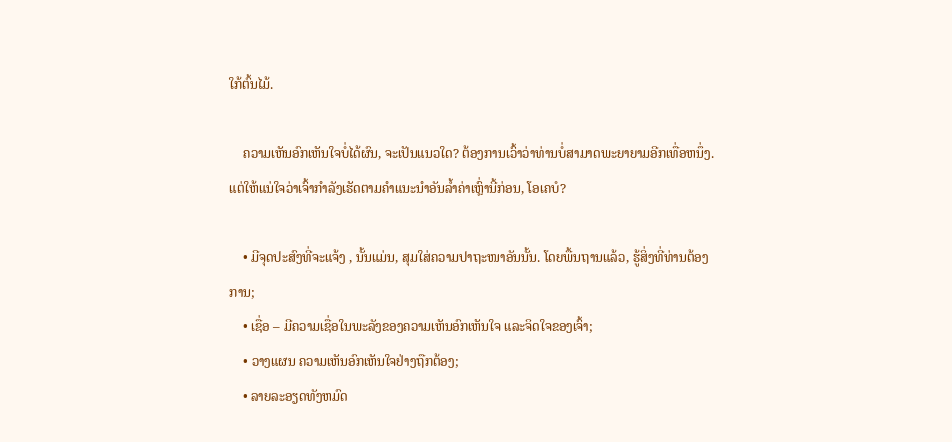ໃກ້ຕົ້ນໄມ້.

    ຄວາມເຫັນອົກເຫັນໃຈບໍ່ໄດ້ຜົນ, ຈະເປັນແນວໃດ? ຕ້ອງການເວົ້າວ່າທ່ານບໍ່ສາມາດພະຍາຍາມອີກເທື່ອຫນຶ່ງ. ແຕ່ໃຫ້ແນ່ໃຈວ່າເຈົ້າກຳລັງເຮັດຕາມຄຳແນະນຳອັນລ້ຳຄ່າເຫຼົ່ານີ້ກ່ອນ, ໂອເຄບໍ?

    • ມີຈຸດປະສົງທີ່ຈະແຈ້ງ , ນັ້ນແມ່ນ, ສຸມໃສ່ຄວາມປາຖະໜາອັນນັ້ນ. ໂດຍພື້ນຖານແລ້ວ, ຮູ້ສິ່ງທີ່ທ່ານຕ້ອງການ;
    • ເຊື່ອ – ມີຄວາມເຊື່ອໃນພະລັງຂອງຄວາມເຫັນອົກເຫັນໃຈ ແລະຈິດໃຈຂອງເຈົ້າ;
    • ວາງແຜນ ຄວາມເຫັນອົກເຫັນໃຈຢ່າງຖືກຕ້ອງ;
    • ລາຍລະອຽດທັງຫມົດ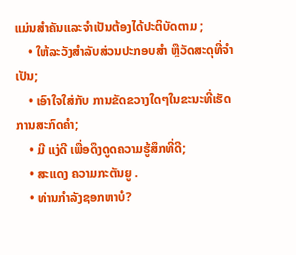ແມ່ນສໍາຄັນແລະຈໍາເປັນຕ້ອງໄດ້ປະຕິບັດຕາມ ;
    • ໃຫ້ລະວັງສໍາລັບສ່ວນປະກອບສໍາ ຫຼືວັດສະດຸທີ່ຈໍາເປັນ;
    • ເອົາໃຈໃສ່ກັບ ການຂັດຂວາງໃດໆໃນຂະນະທີ່ເຮັດການສະກົດຄໍາ;
    • ມີ ແງ່ດີ ເພື່ອດຶງດູດຄວາມຮູ້ສຶກທີ່ດີ;
    • ສະແດງ ຄວາມກະຕັນຍູ .
    • ທ່ານກໍາລັງຊອກຫາບໍ?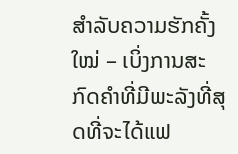ສຳລັບຄວາມຮັກຄັ້ງໃໝ່ – ເບິ່ງການສະກົດຄຳທີ່ມີພະລັງທີ່ສຸດທີ່ຈະໄດ້ແຟ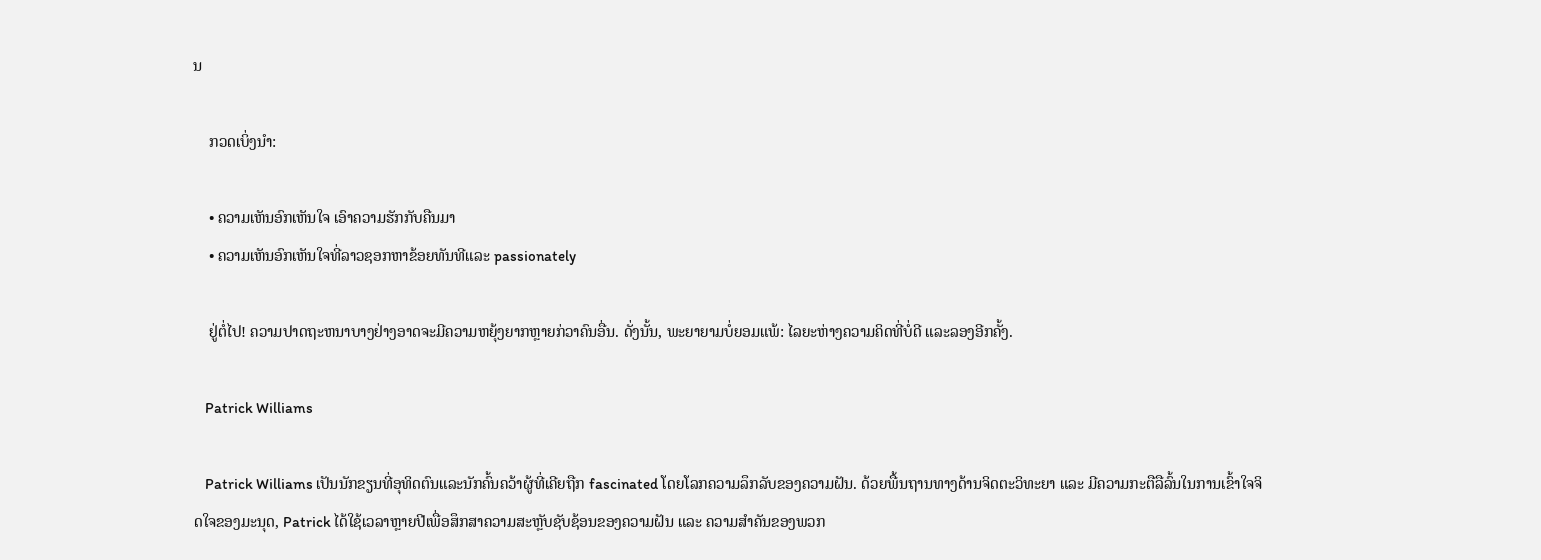ນ

    ກວດເບິ່ງນຳ:

    • ຄວາມເຫັນອົກເຫັນໃຈ ເອົາຄວາມຮັກກັບຄືນມາ
    • ຄວາມເຫັນອົກເຫັນໃຈທີ່ລາວຊອກຫາຂ້ອຍທັນທີແລະ passionately

    ຢູ່ຕໍ່ໄປ! ຄວາມປາດຖະຫນາບາງຢ່າງອາດຈະມີຄວາມຫຍຸ້ງຍາກຫຼາຍກ່ວາຄົນອື່ນ. ດັ່ງນັ້ນ, ພະຍາຍາມບໍ່ຍອມແພ້: ໄລຍະຫ່າງຄວາມຄິດທີ່ບໍ່ດີ ແລະລອງອີກຄັ້ງ.

    Patrick Williams

    Patrick Williams ເປັນນັກຂຽນທີ່ອຸທິດຕົນແລະນັກຄົ້ນຄວ້າຜູ້ທີ່ເຄີຍຖືກ fascinated ໂດຍໂລກຄວາມລຶກລັບຂອງຄວາມຝັນ. ດ້ວຍພື້ນຖານທາງດ້ານຈິດຕະວິທະຍາ ແລະ ມີຄວາມກະຕືລືລົ້ນໃນການເຂົ້າໃຈຈິດໃຈຂອງມະນຸດ, Patrick ໄດ້ໃຊ້ເວລາຫຼາຍປີເພື່ອສຶກສາຄວາມສະຫຼັບຊັບຊ້ອນຂອງຄວາມຝັນ ແລະ ຄວາມສຳຄັນຂອງພວກ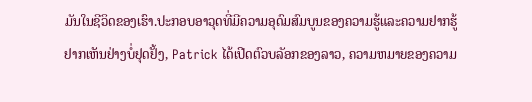ມັນໃນຊີວິດຂອງເຮົາ.ປະກອບອາວຸດທີ່ມີຄວາມອຸດົມສົມບູນຂອງຄວາມຮູ້ແລະຄວາມຢາກຮູ້ຢາກເຫັນຢ່າງບໍ່ຢຸດຢັ້ງ, Patrick ໄດ້ເປີດຕົວບລັອກຂອງລາວ, ຄວາມຫມາຍຂອງຄວາມ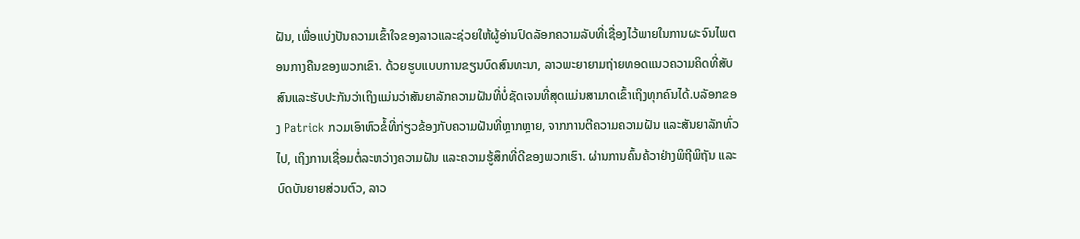ຝັນ, ເພື່ອແບ່ງປັນຄວາມເຂົ້າໃຈຂອງລາວແລະຊ່ວຍໃຫ້ຜູ້ອ່ານປົດລັອກຄວາມລັບທີ່ເຊື່ອງໄວ້ພາຍໃນການຜະຈົນໄພຕອນກາງຄືນຂອງພວກເຂົາ. ດ້ວຍຮູບແບບການຂຽນບົດສົນທະນາ, ລາວພະຍາຍາມຖ່າຍທອດແນວຄວາມຄິດທີ່ສັບສົນແລະຮັບປະກັນວ່າເຖິງແມ່ນວ່າສັນຍາລັກຄວາມຝັນທີ່ບໍ່ຊັດເຈນທີ່ສຸດແມ່ນສາມາດເຂົ້າເຖິງທຸກຄົນໄດ້.ບລັອກຂອງ Patrick ກວມເອົາຫົວຂໍ້ທີ່ກ່ຽວຂ້ອງກັບຄວາມຝັນທີ່ຫຼາກຫຼາຍ, ຈາກການຕີຄວາມຄວາມຝັນ ແລະສັນຍາລັກທົ່ວໄປ, ເຖິງການເຊື່ອມຕໍ່ລະຫວ່າງຄວາມຝັນ ແລະຄວາມຮູ້ສຶກທີ່ດີຂອງພວກເຮົາ. ຜ່ານການຄົ້ນຄ້ວາຢ່າງພິຖີພິຖັນ ແລະບົດບັນຍາຍສ່ວນຕົວ, ລາວ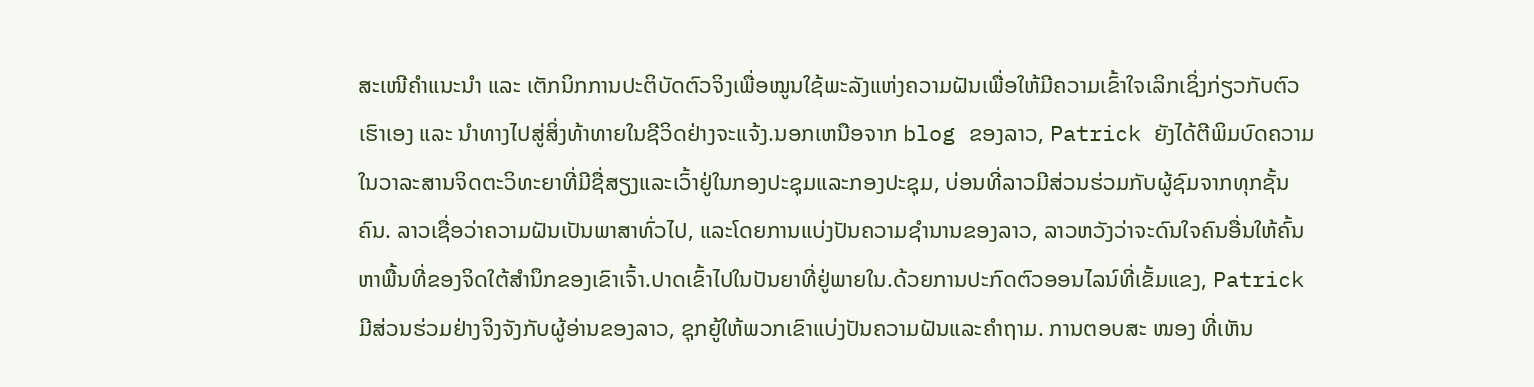ສະເໜີຄຳແນະນຳ ແລະ ເຕັກນິກການປະຕິບັດຕົວຈິງເພື່ອໝູນໃຊ້ພະລັງແຫ່ງຄວາມຝັນເພື່ອໃຫ້ມີຄວາມເຂົ້າໃຈເລິກເຊິ່ງກ່ຽວກັບຕົວເຮົາເອງ ແລະ ນຳທາງໄປສູ່ສິ່ງທ້າທາຍໃນຊີວິດຢ່າງຈະແຈ້ງ.ນອກເຫນືອຈາກ blog ຂອງລາວ, Patrick ຍັງໄດ້ຕີພິມບົດຄວາມໃນວາລະສານຈິດຕະວິທະຍາທີ່ມີຊື່ສຽງແລະເວົ້າຢູ່ໃນກອງປະຊຸມແລະກອງປະຊຸມ, ບ່ອນທີ່ລາວມີສ່ວນຮ່ວມກັບຜູ້ຊົມຈາກທຸກຊັ້ນຄົນ. ລາວເຊື່ອວ່າຄວາມຝັນເປັນພາສາທົ່ວໄປ, ແລະໂດຍການແບ່ງປັນຄວາມຊໍານານຂອງລາວ, ລາວຫວັງວ່າຈະດົນໃຈຄົນອື່ນໃຫ້ຄົ້ນຫາພື້ນທີ່ຂອງຈິດໃຕ້ສໍານຶກຂອງເຂົາເຈົ້າ.ປາດເຂົ້າໄປໃນປັນຍາທີ່ຢູ່ພາຍໃນ.ດ້ວຍການປະກົດຕົວອອນໄລນ໌ທີ່ເຂັ້ມແຂງ, Patrick ມີສ່ວນຮ່ວມຢ່າງຈິງຈັງກັບຜູ້ອ່ານຂອງລາວ, ຊຸກຍູ້ໃຫ້ພວກເຂົາແບ່ງປັນຄວາມຝັນແລະຄໍາຖາມ. ການຕອບສະ ໜອງ ທີ່ເຫັນ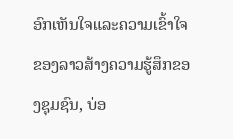ອົກເຫັນໃຈແລະຄວາມເຂົ້າໃຈຂອງລາວສ້າງຄວາມຮູ້ສຶກຂອງຊຸມຊົນ, ບ່ອ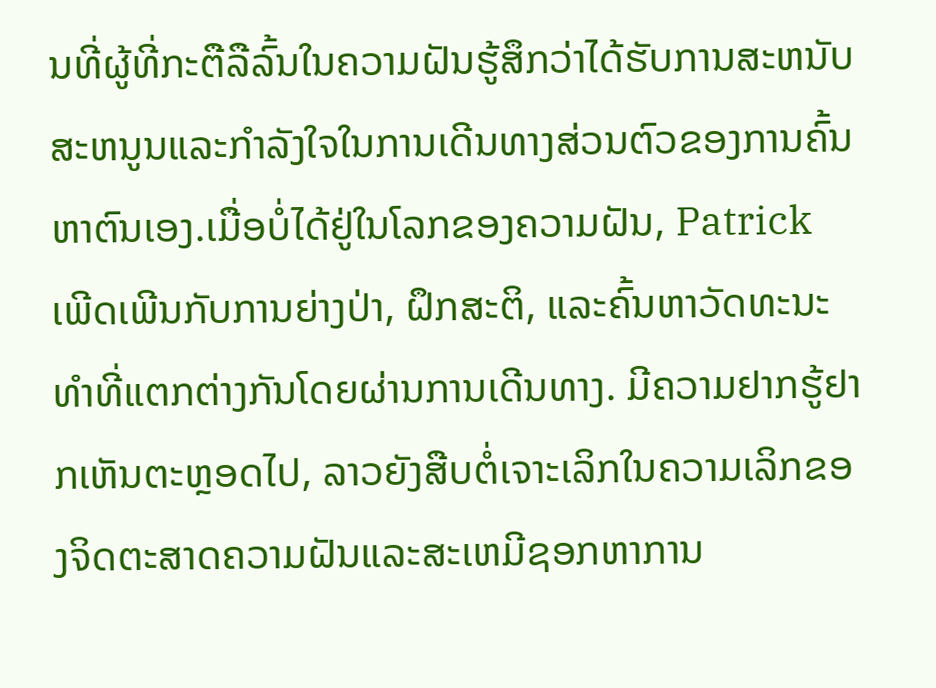ນທີ່ຜູ້ທີ່ກະຕືລືລົ້ນໃນຄວາມຝັນຮູ້ສຶກວ່າໄດ້ຮັບການສະຫນັບສະຫນູນແລະກໍາລັງໃຈໃນການເດີນທາງສ່ວນຕົວຂອງການຄົ້ນຫາຕົນເອງ.ເມື່ອບໍ່ໄດ້ຢູ່ໃນໂລກຂອງຄວາມຝັນ, Patrick ເພີດເພີນກັບການຍ່າງປ່າ, ຝຶກສະຕິ, ແລະຄົ້ນຫາວັດທະນະທໍາທີ່ແຕກຕ່າງກັນໂດຍຜ່ານການເດີນທາງ. ມີຄວາມຢາກຮູ້ຢາກເຫັນຕະຫຼອດໄປ, ລາວຍັງສືບຕໍ່ເຈາະເລິກໃນຄວາມເລິກຂອງຈິດຕະສາດຄວາມຝັນແລະສະເຫມີຊອກຫາການ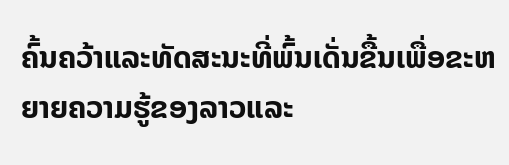ຄົ້ນຄວ້າແລະທັດສະນະທີ່ພົ້ນເດັ່ນຂື້ນເພື່ອຂະຫຍາຍຄວາມຮູ້ຂອງລາວແລະ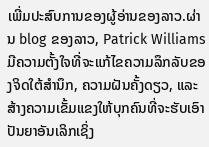ເພີ່ມປະສົບການຂອງຜູ້ອ່ານຂອງລາວ.ຜ່ານ blog ຂອງລາວ, Patrick Williams ມີຄວາມຕັ້ງໃຈທີ່ຈະແກ້ໄຂຄວາມລຶກລັບຂອງຈິດໃຕ້ສໍານຶກ, ຄວາມຝັນຄັ້ງດຽວ, ແລະສ້າງຄວາມເຂັ້ມແຂງໃຫ້ບຸກຄົນທີ່ຈະຮັບເອົາປັນຍາອັນເລິກເຊິ່ງ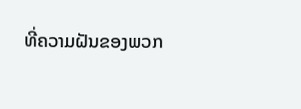ທີ່ຄວາມຝັນຂອງພວກ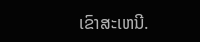ເຂົາສະເຫນີ.